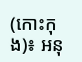(កោះកុង)៖ អនុ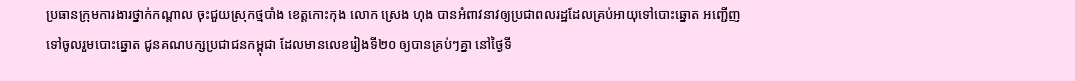ប្រធានក្រុមការងារថ្នាក់កណ្តាល ចុះជួយស្រុកថ្មបាំង ខេត្តកោះកុង លោក ស្រេង ហុង បានអំពាវនាវឲ្យប្រជាពលរដ្ឋដែលគ្រប់អាយុទៅបោះឆ្នោត អញ្ជើញទៅចូលរួមបោះឆ្នោត ជូនគណបក្សប្រជាជនកម្ពុជា ដែលមានលេខរៀងទី២០ ឲ្យបានគ្រប់ៗគ្នា នៅថ្ងៃទី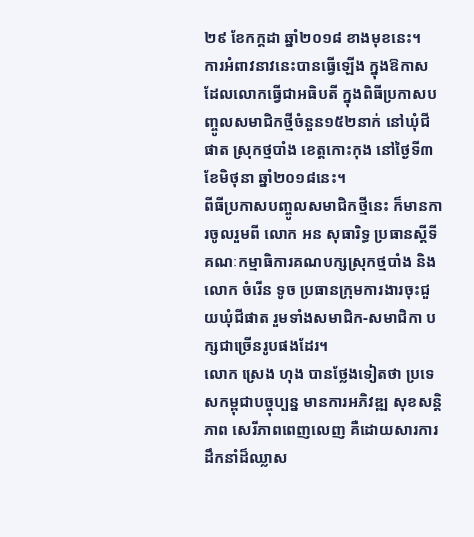២៩ ខែកក្តដា ឆ្នាំ២០១៨ ខាងមុខនេះ។
ការអំពាវនាវនេះបានធ្វើឡើង ក្នុងឱកាសដែលលោកធ្វើជាអធិបតី ក្នុងពិធីប្រកាសបញ្ចូលសមាជិកថ្មីចំនួន១៥២នាក់ នៅឃុំជីផាត ស្រុកថ្មបាំង ខេត្តកោះកុង នៅថ្ងៃទី៣ ខែមិថុនា ឆ្នាំ២០១៨នេះ។
ពីធីប្រកាសបញ្ចូលសមាជិកថ្មីនេះ ក៏មានការចូលរួមពី លោក អន សុធារិទ្ធ ប្រធានស្តីទីគណៈកម្មាធិការគណបក្សស្រុកថ្មបាំង និងលោក ចំរើន ទូច ប្រធានក្រុមការងារចុះជួយឃុំជីផាត រួមទាំងសមាជិក-សមាជិកា បក្សជាច្រើនរូបផងដែរ។
លោក ស្រេង ហុង បានថ្លែងទៀតថា ប្រទេសកម្ពុជាបច្ចុប្បន្ន មានការអភិវឌ្ឍ សុខសន្តិភាព សេរីភាពពេញលេញ គឺដោយសារការដឹកនាំដ៏ឈ្លាស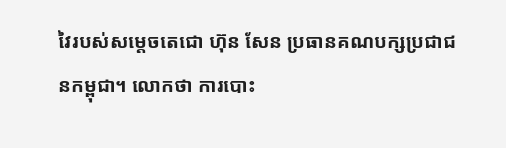វៃរបស់សម្តេចតេជោ ហ៊ុន សែន ប្រធានគណបក្សប្រជាជនកម្ពុជា។ លោកថា ការបោះ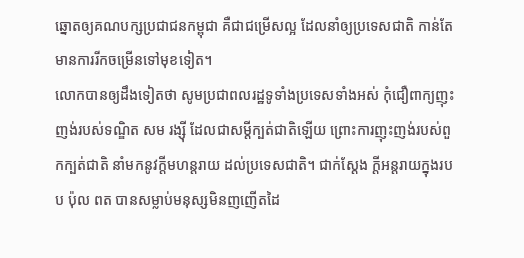ឆ្នោតឲ្យគណបក្សប្រជាជនកម្ពុជា គឺជាជម្រើសល្អ ដែលនាំឲ្យប្រទេសជាតិ កាន់តែមានការរីកចម្រើនទៅមុខទៀត។
លោកបានឲ្យដឹងទៀតថា សូមប្រជាពលរដ្ឋទូទាំងប្រទេសទាំងអស់ កុំជឿពាក្យញុះញង់របស់ទណ្ឌិត សម រង្ស៊ី ដែលជាសម្តីក្បត់ជាតិឡើយ ព្រោះការញុះញង់របស់ពួកក្បត់ជាតិ នាំមកនូវក្តីមហន្តរាយ ដល់ប្រទេសជាតិ។ ជាក់ស្តែង ក្តីអន្តរាយក្នុងរបប ប៉ុល ពត បានសម្លាប់មនុស្សមិនញញើតដៃ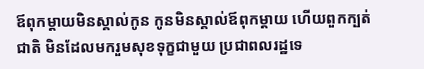ឪពុកម្តាយមិនស្គាល់កូន កូនមិនស្គាល់ឪពុកម្តាយ ហើយពួកក្បត់ជាតិ មិនដែលមករួមសុខទុក្ខជាមួយ ប្រជាពលរដ្ឋទេ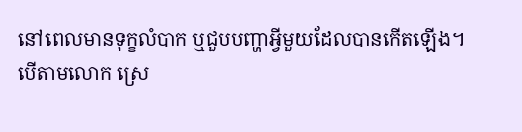នៅពេលមានទុក្ខលំបាក ឬជួបបញ្ហាអ្វីមួយដែលបានកើតឡើង។
បើតាមលោក ស្រេ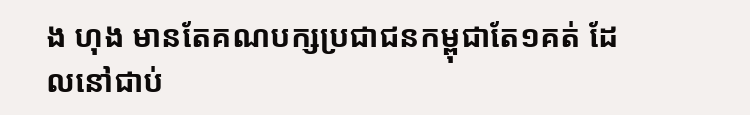ង ហុង មានតែគណបក្សប្រជាជនកម្ពុជាតែ១គត់ ដែលនៅជាប់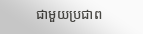ជាមួយប្រជាព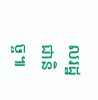លរដ្ឋជានិច្ច៕